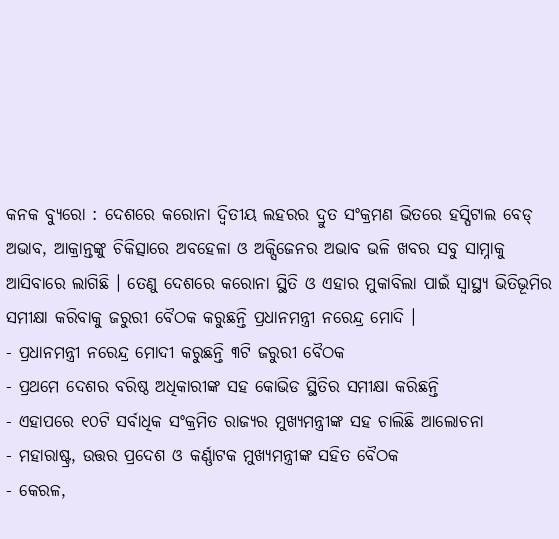କନକ ବ୍ୟୁରୋ : ଦେଶରେ କରୋନା ଦ୍ୱିତୀୟ ଲହରର ଦ୍ରୁତ ସଂକ୍ରମଣ ଭିତରେ ହସ୍ପିଟାଲ ବେଡ୍ ଅଭାବ, ଆକ୍ରାନ୍ତଙ୍କୁ ଚିକିତ୍ସାରେ ଅବହେଳା ଓ ଅକ୍ସିଜେନର ଅଭାବ ଭଳି ଖବର ସବୁ ସାମ୍ନାକୁ ଆସିବାରେ ଲାଗିଛି । ତେଣୁ ଦେଶରେ କରୋନା ସ୍ଥିତି ଓ ଏହାର ମୁକାବିଲା ପାଇଁ ସ୍ୱାସ୍ଥ୍ୟ ଭିତିଭୂମିର ସମୀକ୍ଷା କରିବାକୁ ଜରୁରୀ ବୈଠକ କରୁଛନ୍ତି ପ୍ରଧାନମନ୍ତ୍ରୀ ନରେନ୍ଦ୍ର ମୋଦି ।
- ପ୍ରଧାନମନ୍ତ୍ରୀ ନରେନ୍ଦ୍ର ମୋଦୀ କରୁଛନ୍ତି ୩ଟି ଜରୁରୀ ବୈଠକ
- ପ୍ରଥମେ ଦେଶର ବରିଷ୍ଠ ଅଧିକାରୀଙ୍କ ସହ କୋଭିଡ ସ୍ଥିତିର ସମୀକ୍ଷା କରିଛନ୍ତି
- ଏହାପରେ ୧୦ଟି ସର୍ବାଧିକ ସଂକ୍ରମିତ ରାଜ୍ୟର ମୁଖ୍ୟମନ୍ତ୍ରୀଙ୍କ ସହ ଚାଲିଛି ଆଲୋଚନା
- ମହାରାଷ୍ଟ୍ର, ଉତ୍ତର ପ୍ରଦେଶ ଓ କର୍ଣ୍ଣାଟକ ମୁଖ୍ୟମନ୍ତ୍ରୀଙ୍କ ସହିତ ବୈଠକ
- କେରଳ,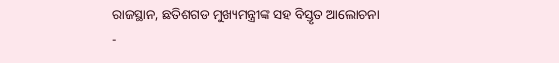ରାଜସ୍ଥାନ, ଛତିଶଗଡ ମୁଖ୍ୟମନ୍ତ୍ରୀଙ୍କ ସହ ବିସ୍ତୃତ ଆଲୋଚନା
-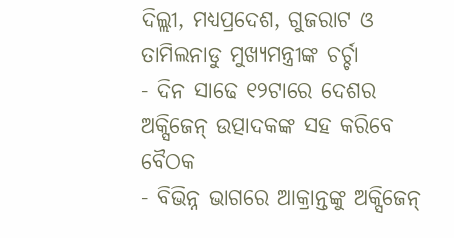ଦିଲ୍ଲୀ, ମଧ୍ୟପ୍ରଦେଶ, ଗୁଜରାଟ ଓ ତାମିଲନାଡୁ ମୁଖ୍ୟମନ୍ତ୍ରୀଙ୍କ ଚର୍ଚ୍ଚା
- ଦିନ ସାଢେ ୧୨ଟାରେ ଦେଶର ଅକ୍ସିଜେନ୍ ଉତ୍ପାଦକଙ୍କ ସହ କରିବେ ବୈଠକ
- ବିଭିନ୍ନ ଭାଗରେ ଆକ୍ରାନ୍ତଙ୍କୁ ଅକ୍ସିଜେନ୍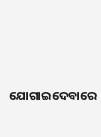ଯୋଗାଇଦେବାରେ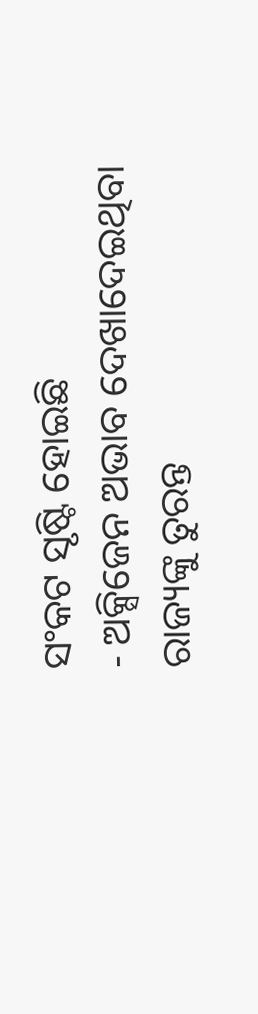ସଂକଟ ସୃଷ୍ଟି ହୋଇଛି
- ଅକ୍ସିଜେନ ଅଭାବ ଦେଖାଦେଇଥିବା ରାଜ୍ୟଙ୍କୁ ତୁରନ୍ତ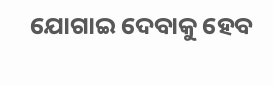ଯୋଗାଇ ଦେବାକୁ ହେବ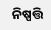ନିଷ୍ପତ୍ତି